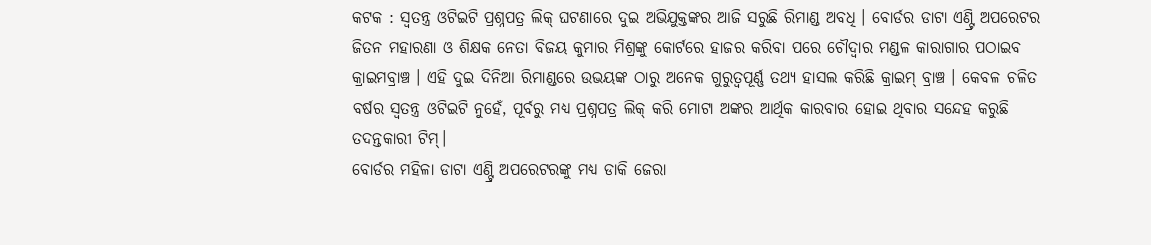କଟକ : ସ୍ୱତନ୍ତ୍ର ଓଟିଇଟି ପ୍ରଶ୍ନପତ୍ର ଲିକ୍ ଘଟଣାରେ ଦୁଇ ଅଭିଯୁକ୍ତଙ୍କର ଆଜି ସରୁଛି ରିମାଣ୍ଡ ଅବଧି । ବୋର୍ଡର ଡାଟା ଏଣ୍ଟ୍ରି ଅପରେଟର ଜିତନ ମହାରଣା ଓ ଶିକ୍ଷକ ନେତା ବିଜୟ କୁମାର ମିଶ୍ରଙ୍କୁ କୋର୍ଟରେ ହାଜର କରିବା ପରେ ଚୌଦ୍ଵାର ମଣ୍ଡଳ କାରାଗାର ପଠାଇବ କ୍ରାଇମବ୍ରାଞ୍ଚ । ଏହି ଦୁଇ ଦିନିଆ ରିମାଣ୍ଡରେ ଉଭୟଙ୍କ ଠାରୁ ଅନେକ ଗୁରୁତ୍ବପୂର୍ଣ୍ଣ ତଥ୍ୟ ହାସଲ କରିଛି କ୍ରାଇମ୍ ବ୍ରାଞ୍ଚ । କେବଳ ଚଳିତ ବର୍ଷର ସ୍ବତନ୍ତ୍ର ଓଟିଇଟି ନୁହେଁ, ପୂର୍ବରୁ ମଧ୍ୟ ପ୍ରଶ୍ନପତ୍ର ଲିକ୍ କରି ମୋଟା ଅଙ୍କର ଆର୍ଥିକ କାରବାର ହୋଇ ଥିବାର ସନ୍ଦେହ କରୁଛି ତଦନ୍ତକାରୀ ଟିମ୍।
ବୋର୍ଡର ମହିଳା ଡାଟା ଏଣ୍ଟ୍ରି ଅପରେଟରଙ୍କୁ ମଧ୍ୟ ଡାକି ଜେରା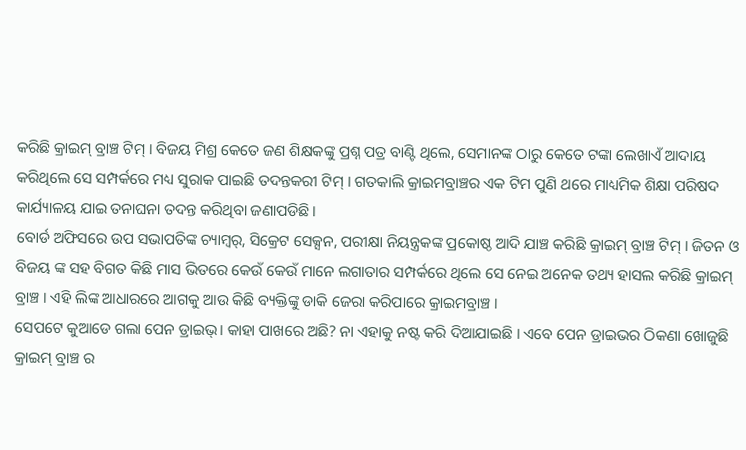କରିଛି କ୍ରାଇମ୍ ବ୍ରାଞ୍ଚ ଟିମ୍ । ବିଜୟ ମିଶ୍ର କେତେ ଜଣ ଶିକ୍ଷକଙ୍କୁ ପ୍ରଶ୍ନ ପତ୍ର ବାଣ୍ଟି ଥିଲେ, ସେମାନଙ୍କ ଠାରୁ କେତେ ଟଙ୍କା ଲେଖାଏଁ ଆଦାୟ କରିଥିଲେ ସେ ସମ୍ପର୍କରେ ମଧ୍ୟ ସୁରାକ ପାଇଛି ତଦନ୍ତକରୀ ଟିମ୍ । ଗତକାଲି କ୍ରାଇମବ୍ରାଞ୍ଚର ଏକ ଟିମ ପୁଣି ଥରେ ମାଧ୍ୟମିକ ଶିକ୍ଷା ପରିଷଦ କାର୍ଯ୍ୟାଳୟ ଯାଇ ତନାଘନା ତଦନ୍ତ କରିଥିବା ଜଣାପଡିଛି।
ବୋର୍ଡ ଅଫିସରେ ଉପ ସଭାପତିଙ୍କ ଚ୍ୟାମ୍ୱର୍, ସିକ୍ରେଟ ସେକ୍ସନ, ପରୀକ୍ଷା ନିୟନ୍ତ୍ରକଙ୍କ ପ୍ରକୋଷ୍ଠ ଆଦି ଯାଞ୍ଚ କରିଛି କ୍ରାଇମ୍ ବ୍ରାଞ୍ଚ ଟିମ୍ । ଜିତନ ଓ ବିଜୟ ଙ୍କ ସହ ବିଗତ କିଛି ମାସ ଭିତରେ କେଉଁ କେଉଁ ମାନେ ଲଗାତାର ସମ୍ପର୍କରେ ଥିଲେ ସେ ନେଇ ଅନେକ ତଥ୍ୟ ହାସଲ କରିଛି କ୍ରାଇମ୍ ବ୍ରାଞ୍ଚ । ଏହି ଲିଙ୍କ ଆଧାରରେ ଆଗକୁ ଆଉ କିଛି ବ୍ୟକ୍ତିଙ୍କୁ ଡାକି ଜେରା କରିପାରେ କ୍ରାଇମବ୍ରାଞ୍ଚ ।
ସେପଟେ କୁଆଡେ ଗଲା ପେନ ଡ୍ରାଇଭ୍। କାହା ପାଖରେ ଅଛି? ନା ଏହାକୁ ନଷ୍ଟ କରି ଦିଆଯାଇଛି । ଏବେ ପେନ ଡ୍ରାଇଭର ଠିକଣା ଖୋଜୁଛି କ୍ରାଇମ୍ ବ୍ରାଞ୍ଚ ର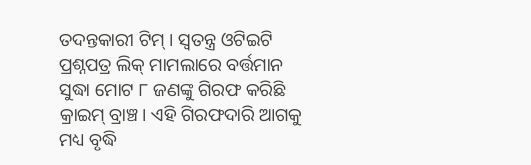ତଦନ୍ତକାରୀ ଟିମ୍ । ସ୍ବତନ୍ତ୍ର ଓଟିଇଟି ପ୍ରଶ୍ନପତ୍ର ଲିକ୍ ମାମଲାରେ ବର୍ତ୍ତମାନ ସୁଦ୍ଧା ମୋଟ ୮ ଜଣଙ୍କୁ ଗିରଫ କରିଛି କ୍ରାଇମ୍ ବ୍ରାଞ୍ଚ। ଏହି ଗିରଫଦାରି ଆଗକୁ ମଧ୍ୟ ବୃଦ୍ଧି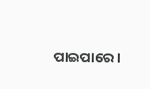ପାଇପାରେ ।